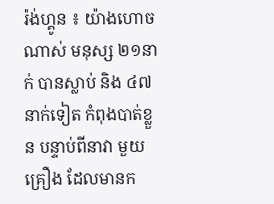រ៉ង់ហ្គូន ៖ យ៉ាងហោចណាស់ មនុស្ស ២១នាក់ បានស្លាប់ និង ៤៧នាក់ទៀត កំពុងបាត់ខ្លួន បន្ទាប់ពីនាវា មួយគ្រឿង ដែលមានក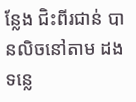ន្លែង ជិះពីរជាន់ បានលិចនៅតាម ដងទន្លេ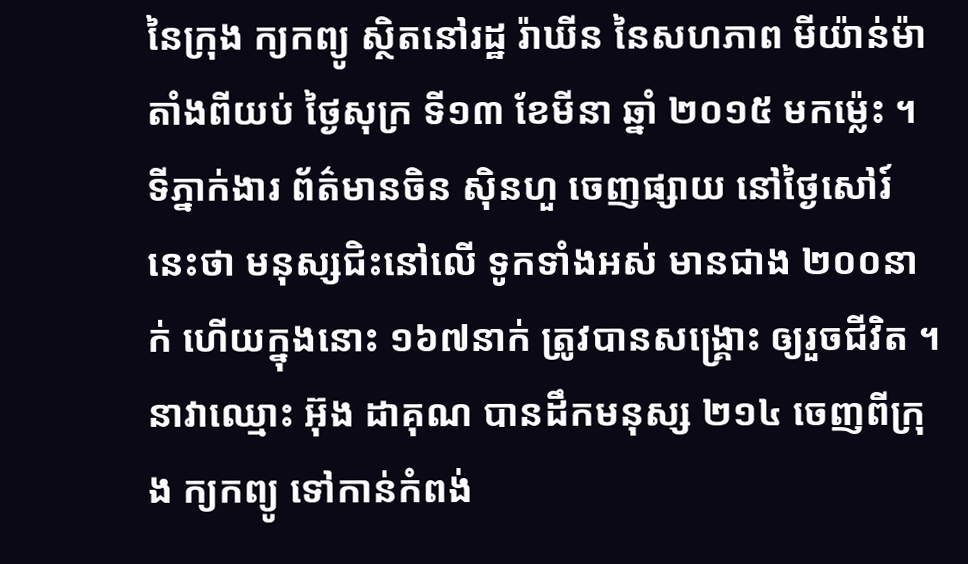នៃក្រុង ក្យកព្យូ ស្ថិតនៅរដ្ឋ រ៉ាឃីន នៃសហភាព មីយ៉ាន់ម៉ា តាំងពីយប់ ថ្ងៃសុក្រ ទី១៣ ខែមីនា ឆ្នាំ ២០១៥ មកម្ល៉េះ ។
ទីភ្នាក់ងារ ព័ត៌មានចិន ស៊ិនហួ ចេញផ្សាយ នៅថ្ងៃសៅរ៍នេះថា មនុស្សជិះនៅលើ ទូកទាំងអស់ មានជាង ២០០នាក់ ហើយក្នុងនោះ ១៦៧នាក់ ត្រូវបានសង្គ្រោះ ឲ្យរួចជីវិត ។ នាវាឈ្មោះ អ៊ុង ដាគុណ បានដឹកមនុស្ស ២១៤ ចេញពីក្រុង ក្យកព្យូ ទៅកាន់កំពង់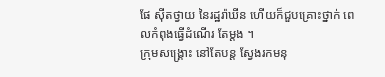ផែ ស៊ីតថ្វាយ នៃរដ្ឋរ៉ាឃីន ហើយក៏ជួបគ្រោះថ្នាក់ ពេលកំពុងធ្វើដំណើរ តែម្តង ។
ក្រុមសង្គ្រោះ នៅតែបន្ត ស្វែងរកមនុ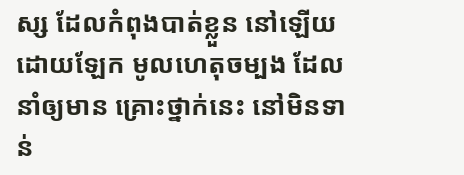ស្ស ដែលកំពុងបាត់ខ្លួន នៅឡើយ ដោយឡែក មូលហេតុចម្បង ដែលនាំឲ្យមាន គ្រោះថ្នាក់នេះ នៅមិនទាន់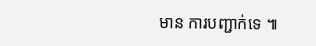មាន ការបញ្ជាក់ទេ ៕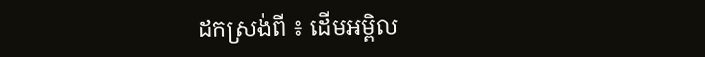ដកស្រង់ពី ៖ ដើមអម្ពិល